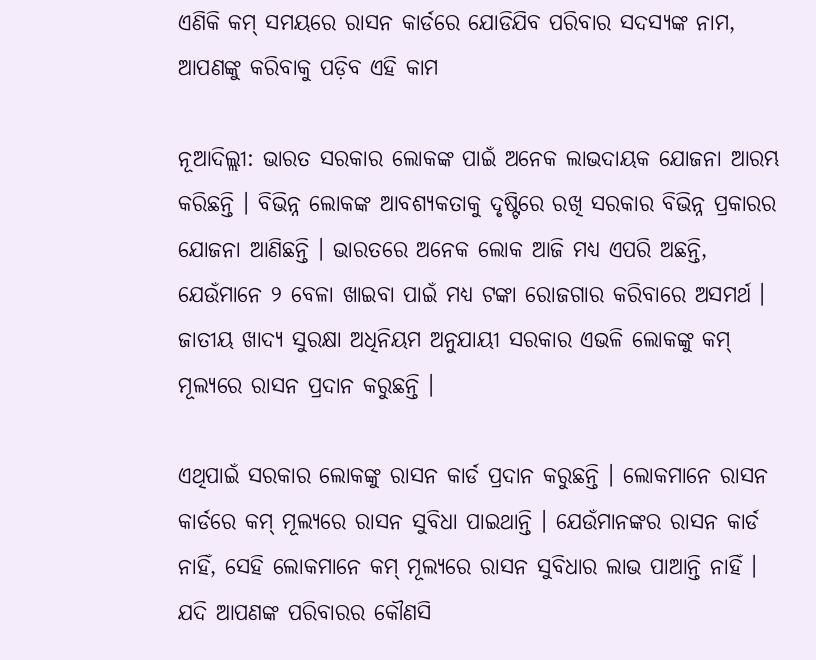ଏଣିକି କମ୍ ସମୟରେ ରାସନ କାର୍ଡରେ ଯୋଡିଯିବ ପରିବାର ସଦସ୍ୟଙ୍କ ନାମ, ଆପଣଙ୍କୁ କରିବାକୁ ପଡ଼ିବ ଏହି କାମ

ନୂଆଦିଲ୍ଲୀ: ଭାରତ ସରକାର ଲୋକଙ୍କ ପାଇଁ ଅନେକ ଲାଭଦାୟକ ଯୋଜନା ଆରମ୍ଭ କରିଛନ୍ତି । ବିଭିନ୍ନ ଲୋକଙ୍କ ଆବଶ୍ୟକତାକୁ ଦୃଷ୍ଟିରେ ରଖି ସରକାର ବିଭିନ୍ନ ପ୍ରକାରର ଯୋଜନା ଆଣିଛନ୍ତି । ଭାରତରେ ଅନେକ ଲୋକ ଆଜି ମଧ୍ୟ ଏପରି ଅଛନ୍ତି, ଯେଉଁମାନେ ୨ ବେଳା ଖାଇବା ପାଇଁ ମଧ୍ୟ ଟଙ୍କା ରୋଜଗାର କରିବାରେ ଅସମର୍ଥ । ଜାତୀୟ ଖାଦ୍ୟ ସୁରକ୍ଷା ଅଧିନିୟମ ଅନୁଯାୟୀ ସରକାର ଏଭଳି ଲୋକଙ୍କୁ କମ୍ ମୂଲ୍ୟରେ ରାସନ ପ୍ରଦାନ କରୁଛନ୍ତି ।

ଏଥିପାଇଁ ସରକାର ଲୋକଙ୍କୁ ରାସନ କାର୍ଡ ପ୍ରଦାନ କରୁଛନ୍ତି । ଲୋକମାନେ ରାସନ କାର୍ଡରେ କମ୍ ମୂଲ୍ୟରେ ରାସନ ସୁବିଧା ପାଇଥାନ୍ତି । ଯେଉଁମାନଙ୍କର ରାସନ କାର୍ଡ ନାହିଁ, ସେହି ଲୋକମାନେ କମ୍ ମୂଲ୍ୟରେ ରାସନ ସୁବିଧାର ଲାଭ ପାଆନ୍ତି ନାହିଁ । ଯଦି ଆପଣଙ୍କ ପରିବାରର କୌଣସି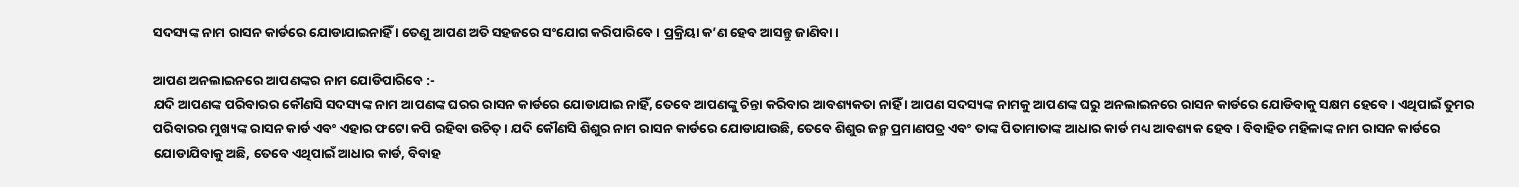ସଦସ୍ୟଙ୍କ ନାମ ରାସନ କାର୍ଡରେ ଯୋଡାଯାଇନାହିଁ । ତେଣୁ ଆପଣ ଅତି ସହଜରେ ସଂଯୋଗ କରିପାରିବେ । ପ୍ରକ୍ରିୟା କ’ଣ ହେବ ଆସନ୍ତୁ ଜାଣିବା ।

ଆପଣ ଅନଲାଇନରେ ଆପଣଙ୍କର ନାମ ଯୋଡିପାରିବେ :-
ଯଦି ଆପଣଙ୍କ ପରିବାରର କୌଣସି ସଦସ୍ୟଙ୍କ ନାମ ଆପଣଙ୍କ ଘରର ରାସନ କାର୍ଡରେ ଯୋଡାଯାଇ ନାହିଁ, ତେବେ ଆପଣଙ୍କୁ ଚିନ୍ତା କରିବାର ଆବଶ୍ୟକତା ନାହିଁ । ଆପଣ ସଦସ୍ୟଙ୍କ ନାମକୁ ଆପଣଙ୍କ ଘରୁ ଅନଲାଇନରେ ରାସନ କାର୍ଡରେ ଯୋଡିବାକୁ ସକ୍ଷମ ହେବେ । ଏଥିପାଇଁ ତୁମର ପରିବାରର ମୁଖ୍ୟଙ୍କ ରାସନ କାର୍ଡ ଏବଂ ଏହାର ଫଟୋ କପି ରହିବା ଉଚିତ୍ । ଯଦି କୌଣସି ଶିଶୁର ନାମ ରାସନ କାର୍ଡରେ ଯୋଡାଯାଉଛି, ତେବେ ଶିଶୁର ଜନ୍ମ ପ୍ରମାଣପତ୍ର ଏବଂ ତାଙ୍କ ପିତାମାତାଙ୍କ ଆଧାର କାର୍ଡ ମଧ୍ୟ ଆବଶ୍ୟକ ହେବ । ବିବାହିତ ମହିଳାଙ୍କ ନାମ ରାସନ କାର୍ଡରେ ଯୋଡାଯିବାକୁ ଅଛି, ତେବେ ଏଥିପାଇଁ ଆଧାର କାର୍ଡ, ବିବାହ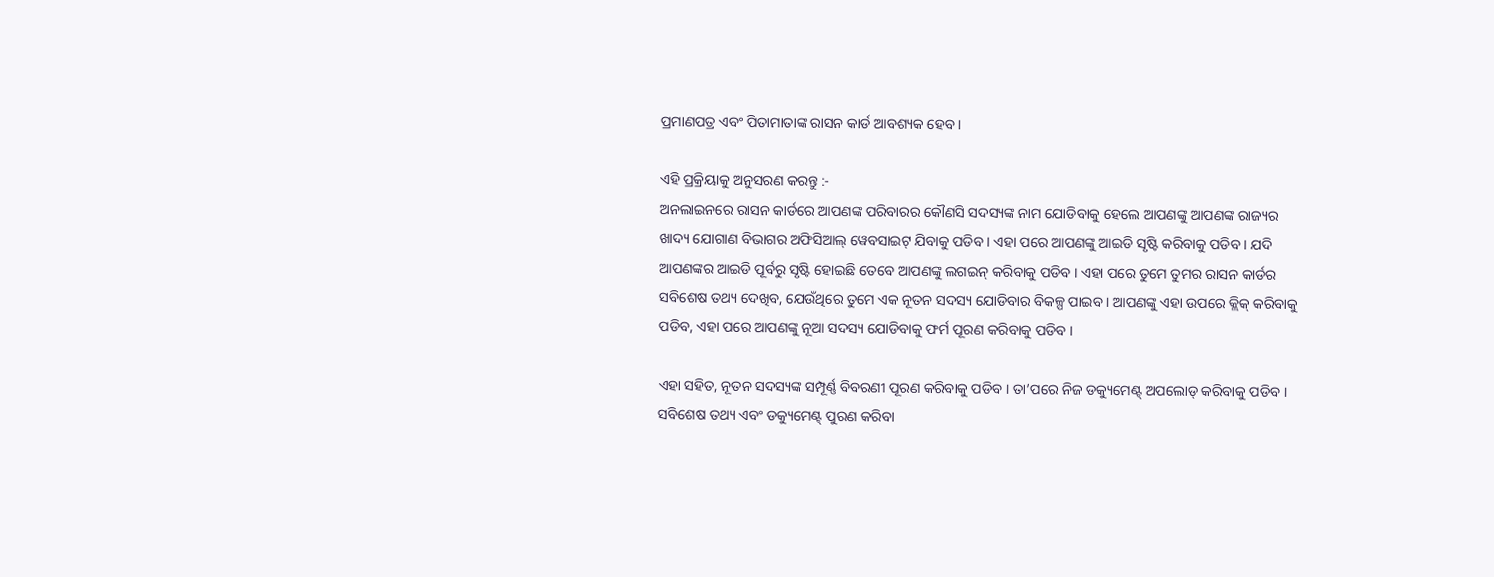ପ୍ରମାଣପତ୍ର ଏବଂ ପିତାମାତାଙ୍କ ରାସନ କାର୍ଡ ଆବଶ୍ୟକ ହେବ ।

ଏହି ପ୍ରକ୍ରିୟାକୁ ଅନୁସରଣ କରନ୍ତୁ :-
ଅନଲାଇନରେ ରାସନ କାର୍ଡରେ ଆପଣଙ୍କ ପରିବାରର କୌଣସି ସଦସ୍ୟଙ୍କ ନାମ ଯୋଡିବାକୁ ହେଲେ ଆପଣଙ୍କୁ ଆପଣଙ୍କ ରାଜ୍ୟର ଖାଦ୍ୟ ଯୋଗାଣ ବିଭାଗର ଅଫିସିଆଲ୍ ୱେବସାଇଟ୍ ଯିବାକୁ ପଡିବ । ଏହା ପରେ ଆପଣଙ୍କୁ ଆଇଡି ସୃଷ୍ଟି କରିବାକୁ ପଡିବ । ଯଦି ଆପଣଙ୍କର ଆଇଡି ପୂର୍ବରୁ ସୃଷ୍ଟି ହୋଇଛି ତେବେ ଆପଣଙ୍କୁ ଲଗଇନ୍ କରିବାକୁ ପଡିବ । ଏହା ପରେ ତୁମେ ତୁମର ରାସନ କାର୍ଡର ସବିଶେଷ ତଥ୍ୟ ଦେଖିବ, ଯେଉଁଥିରେ ତୁମେ ଏକ ନୂତନ ସଦସ୍ୟ ଯୋଡିବାର ବିକଳ୍ପ ପାଇବ । ଆପଣଙ୍କୁ ଏହା ଉପରେ କ୍ଲିକ୍ କରିବାକୁ ପଡିବ, ଏହା ପରେ ଆପଣଙ୍କୁ ନୂଆ ସଦସ୍ୟ ଯୋଡିବାକୁ ଫର୍ମ ପୂରଣ କରିବାକୁ ପଡିବ ।

ଏହା ସହିତ, ନୂତନ ସଦସ୍ୟଙ୍କ ସମ୍ପୂର୍ଣ୍ଣ ବିବରଣୀ ପୂରଣ କରିବାକୁ ପଡିବ । ତା’ପରେ ନିଜ ଡକ୍ୟୁମେଣ୍ଟ୍ ଅପଲୋଡ୍ କରିବାକୁ ପଡିବ । ସବିଶେଷ ତଥ୍ୟ ଏବଂ ଡକ୍ୟୁମେଣ୍ଟ୍ ପୁରଣ କରିବା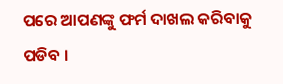ପରେ ଆପଣଙ୍କୁ ଫର୍ମ ଦାଖଲ କରିବାକୁ ପଡିବ ।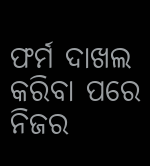ଫର୍ମ ଦାଖଲ କରିବା ପରେ ନିଜର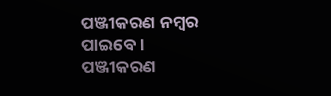ପଞ୍ଜୀକରଣ ନମ୍ବର ପାଇବେ । ପଞ୍ଜୀକରଣ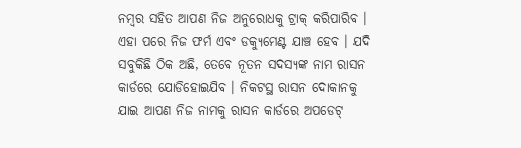ନମ୍ବର ସହିତ ଆପଣ ନିଜ ଅନୁରୋଧକୁ ଟ୍ରାକ୍ କରିପାରିବ । ଏହା ପରେ ନିଜ ଫର୍ମ ଏବଂ ଡକ୍ୟୁମେଣ୍ଟ ଯାଞ୍ଚ ହେବ । ଯଦି ସବୁକିଛି ଠିକ ଅଛି, ତେବେ ନୂତନ ସଦସ୍ୟଙ୍କ ନାମ ରାସନ କାର୍ଡରେ ଯୋଡିହୋଇଯିବ । ନିକଟସ୍ଥ ରାସନ ଦୋକାନକୁ ଯାଇ ଆପଣ ନିଜ ନାମକୁ ରାସନ କାର୍ଡରେ ଅପଡେଟ୍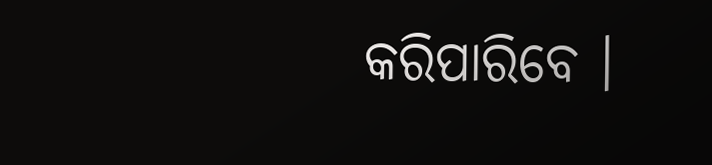କରିପାରିବେ ।